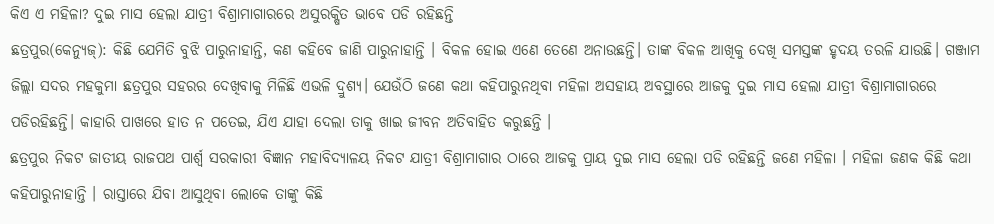କିଏ ଏ ମହିଳା? ଦୁଇ ମାସ ହେଲା ଯାତ୍ରୀ ବିଶ୍ରାମାଗାରରେ ଅସୁରକ୍ଷିତ ଭାବେ ପଡି ରହିଛନ୍ତି
ଛତ୍ରପୁର(କେନ୍ୟୁଜ୍): କିଛି ଯେମିତି ବୁଝି ପାରୁନାହାନ୍ତି, କଣ କହିବେ ଜାଣି ପାରୁନାହାନ୍ତି । ବିକଳ ହୋଇ ଏଣେ ତେଣେ ଅନାଉଛନ୍ତି। ତାଙ୍କ ବିକଳ ଆଖିକୁ ଦେଖି ସମସ୍ତଙ୍କ ହୃଦୟ ତରଳି ଯାଉଛି। ଗଞ୍ଜାମ ଜିଲ୍ଲା ସଦର ମହକୁମା ଛତ୍ରପୁର ସହରର ଦେଖିବାକୁ ମିଳିଛି ଏଭଳି ଦ୍ରୁଶ୍ଯ। ଯେଉଁଠି ଜଣେ କଥା କହିପାରୁନଥିବା ମହିଳା ଅସହାୟ ଅବସ୍ଥାରେ ଆଜକୁ ଦୁଇ ମାସ ହେଲା ଯାତ୍ରୀ ବିଶ୍ରାମାଗାରରେ ପଡିରହିଛନ୍ତି। କାହାରି ପାଖରେ ହାତ ନ ପତେଇ, ଯିଏ ଯାହା ଦେଲା ତାକୁ ଖାଇ ଜୀବନ ଅତିବାହିତ କରୁଛନ୍ତି ।
ଛତ୍ରପୁର ନିକଟ ଜାତୀୟ ରାଜପଥ ପାର୍ଶ୍ବ ସରକାରୀ ବିଜ୍ଞାନ ମହାବିଦ୍ୟାଳୟ ନିକଟ ଯାତ୍ରୀ ବିଶ୍ରାମାଗାର ଠାରେ ଆଜକୁ ପ୍ରାୟ ଦୁଇ ମାସ ହେଲା ପଡି ରହିଛନ୍ତି ଜଣେ ମହିଳା । ମହିଳା ଜଣକ କିଛି କଥା କହିପାରୁନାହାନ୍ତି । ରାସ୍ତାରେ ଯିବା ଆସୁଥିବା ଲୋକେ ତାଙ୍କୁ କିଛି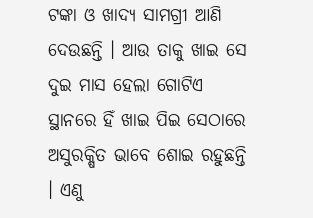ଟଙ୍କା ଓ ଖାଦ୍ୟ ସାମଗ୍ରୀ ଆଣି ଦେଉଛନ୍ତି । ଆଉ ତାକୁ ଖାଇ ସେ ଦୁଇ ମାସ ହେଲା ଗୋଟିଏ ସ୍ଥାନରେ ହିଁ ଖାଇ ପିଇ ସେଠାରେ ଅସୁରକ୍ଷିତ ଭାବେ ଶୋଇ ରହୁଛନ୍ତି । ଏଣୁ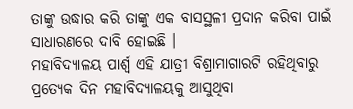ତାଙ୍କୁ ଉଦ୍ଧାର କରି ତାଙ୍କୁ ଏକ ବାସସ୍ଥଳୀ ପ୍ରଦାନ କରିବା ପାଇଁ ସାଧାରଣରେ ଦାବି ହୋଇଛି ।
ମହାବିଦ୍ୟାଳୟ ପାର୍ଶ୍ବ ଏହି ଯାତ୍ରୀ ବିଶ୍ରାମାଗାରଟି ରହିଥିବାରୁ ପ୍ରତ୍ୟେକ ଦିନ ମହାବିଦ୍ୟାଳୟକୁ ଆସୁଥିବା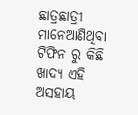ଛାତ୍ରଛାତ୍ରୀ ମାନେଆଣିଥିବା ଟିଫିନ ରୁ କିଛି ଖାଦ୍ୟ ଏହି ଅସହାୟ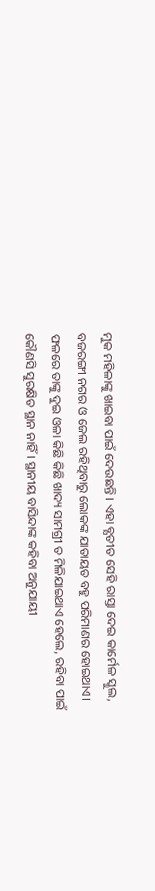ମୁକ ମହିଳାଙ୍କୁ ଖାଇବା ପାଇଁ ଦେଉଛନ୍ତି । ଏହା ବ୍ଯତୀତ ସେହି ରାସ୍ତା ଦେଇ କାର୍ମେଳ ସ୍କୁଲ, ବଜରଙ୍ଗୀ ନଗର ଓ ଜେଲ ରହିଥିବାରୁ ଲୋକଙ୍କ ଯାତାୟତ ବହୁ ପରିମାଣର ହୋଇଥାଏ। ଫଳରେ ତାଙ୍କୁ ଦୁଇ ଓଳା କିଛି କିଛି ଖାଦ୍ୟ ସାମଗ୍ରୀ ତ ମିଳିଯାଇଥାଏ ହେଲେ, ରହିବା ପାଇଁ କୌଣସି ସୁରକ୍ଷିତ ସ୍ଥାନ ନାହିଁ । ସ୍ଥାନୀୟ ବାସିନ୍ଦାଙ୍କ କହିବା ଅନୁଯାୟୀ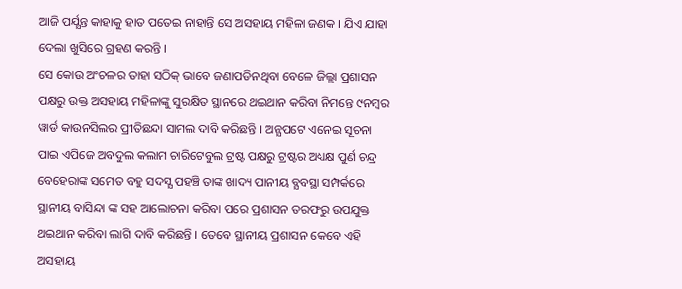ଆଜି ପର୍ଯ୍ଯନ୍ତ କାହାକୁ ହାତ ପତେଇ ନାହାନ୍ତି ସେ ଅସହାୟ ମହିଳା ଜଣକ । ଯିଏ ଯାହା ଦେଲା ଖୁସିରେ ଗ୍ରହଣ କରନ୍ତି ।
ସେ କୋଉ ଅଂଚଳର ତାହା ସଠିକ୍ ଭାବେ ଜଣାପଡିନଥିବା ବେଳେ ଜିଲ୍ଲା ପ୍ରଶାସନ ପକ୍ଷରୁ ଉକ୍ତ ଅସହାୟ ମହିଳାଙ୍କୁ ସୁରକ୍ଷିତ ସ୍ଥାନରେ ଥଇଥାନ କରିବା ନିମନ୍ତେ ୯ନମ୍ବର ୱାର୍ଡ କାଉନସିଲର ପ୍ରୀତିଛନ୍ଦା ସାମଲ ଦାବି କରିଛନ୍ତି । ଅନ୍ଯପଟେ ଏନେଇ ସୂଚନା ପାଇ ଏପିଜେ ଅବଦୁଲ କଲାମ ଚାରିଟେବୁଲ ଟ୍ରଷ୍ଟ ପକ୍ଷରୁ ଟ୍ରଷ୍ଟର ଅଧ୍ୟକ୍ଷ ପୁର୍ଣ ଚନ୍ଦ୍ର ବେହେରାଙ୍କ ସମେତ ବହୁ ସଦସ୍ଯ ପହଞ୍ଚି ତାଙ୍କ ଖାଦ୍ୟ ପାନୀୟ ବ୍ଯବସ୍ଥା ସମ୍ପର୍କରେ ସ୍ଥାନୀୟ ବାସିନ୍ଦା ଙ୍କ ସହ ଆଲୋଚନା କରିବା ପରେ ପ୍ରଶାସନ ତରଫରୁ ଉପଯୁକ୍ତ ଥଇଥାନ କରିବା ଲାଗି ଦାବି କରିଛନ୍ତି । ତେବେ ସ୍ଥାନୀୟ ପ୍ରଶାସନ କେବେ ଏହି ଅସହାୟ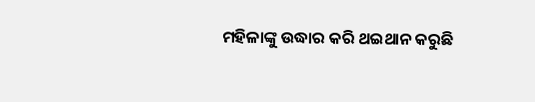ମହିଳାଙ୍କୁ ଉଦ୍ଧାର କରି ଥଇଥାନ କରୁଛି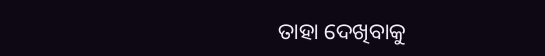ତାହା ଦେଖିବାକୁ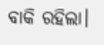ବାକି ରହିଲା।